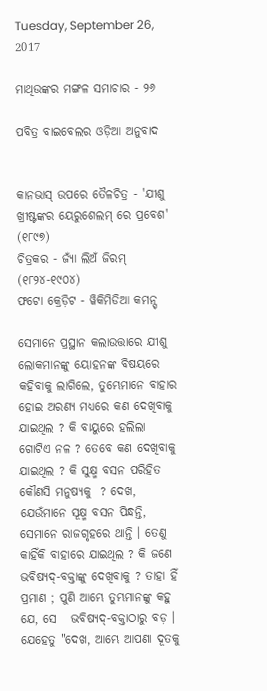Tuesday, September 26, 2017

ମାଥିଉଙ୍କର ମଙ୍ଗଳ ସମାଚାର - ୨୬

ପବିତ୍ର ବାଇବେଲର ଓଡ଼ିଆ ଅନୁବାଦ


କାନଭାସ୍ ଉପରେ ତୈଳଚିତ୍ର - 'ଯୀଶୁ ଖ୍ରୀଷ୍ଟଙ୍କର ୟେରୁଶେଲମ୍ ରେ ପ୍ରବେଶ' (୧୮୯୭)
ଚିତ୍ରକର - ଜ୍ୟାଁ ଲିଅଁ ଜିରମ୍ (୧୮୨୪-୧୯୦୪)
ଫଟୋ କ୍ରେଡ଼ିଟ - ୱିକିମିଡିଆ କମନ୍ସ୍

ସେମାନେ ପ୍ରସ୍ଥାନ କଲାଉତ୍ତାରେ ଯୀଶୁ ଲୋକମାନଙ୍କୁ ୟୋହନଙ୍କ ବିଷୟରେ କହିବାକୁ ଲାଗିଲେ, ତୁମ୍ଭେମାନେ ବାହାର ହୋଇ ଅରଣ୍ୟ ମଧ୍ୟରେ କଣ ଦେଖିବାକୁ ଯାଇଥିଲ ? କି ବାୟୁରେ ହଲିଲା ଗୋଟିଏ ନଳ ? ତେବେ କଣ ଦେଖିବାକୁ ଯାଇଥିଲ ? କି ସୁକ୍ଷ୍ମ ବସନ ପରିହିତ କୌଣସି ମନୁଷ୍ୟକୁ  ? ଦେଖ, ଯେଉଁମାନେ ସୂକ୍ଷ୍ମ ବସନ ପିନ୍ଧନ୍ତି, ସେମାନେ ରାଜଗୃହରେ ଥାନ୍ତି । ତେଣୁ କାହିଁକି ବାହାରେ ଯାଇଥିଲ ? କି ଜଣେ ଭବିଷ୍ୟଦ୍-ବକ୍ତାଙ୍କୁ ଦେଖିବାକୁ ? ତାହା ହିଁ ପ୍ରମାଣ ; ପୁଣି ଆମ୍ଭେ ତୁମ୍ଭମାନଙ୍କୁ କହୁ ଯେ, ସେ   ଭବିଷ୍ୟଦ୍-ବକ୍ତାଠାରୁ ବଡ଼ ।  ଯେହେତୁ "ଦେଖ, ଆମ୍ଭେ ଆପଣା ଦୂତକୁ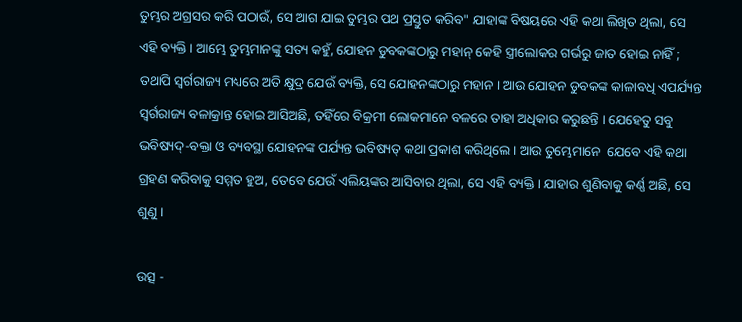ତୁମ୍ଭର ଅଗ୍ରସର କରି ପଠାଉଁ, ସେ ଆଗ ଯାଇ ତୁମ୍ଭର ପଥ ପ୍ରସ୍ତୁତ କରିବ" ଯାହାଙ୍କ ବିଷୟରେ ଏହି କଥା ଲିଖିତ ଥିଲା, ସେ ଏହି ବ୍ୟକ୍ତି । ଆମ୍ଭେ ତୁମ୍ଭମାନଙ୍କୁ ସତ୍ୟ କହୁଁ, ଯୋହନ ଡୁବକଙ୍କଠାରୁ ମହାନ୍ କେହି ସ୍ତ୍ରୀଲୋକର ଗର୍ଭରୁ ଜାତ ହୋଇ ନାହିଁ ; ତଥାପି ସ୍ୱର୍ଗରାଜ୍ୟ ମଧ୍ୟରେ ଅତି କ୍ଷୁଦ୍ର ଯେଉଁ ବ୍ୟକ୍ତି, ସେ ଯୋହନଙ୍କଠାରୁ ମହାନ । ଆଉ ଯୋହନ ଡୁବକଙ୍କ କାଳାବଧି ଏପର୍ଯ୍ୟନ୍ତ ସ୍ୱର୍ଗରାଜ୍ୟ ବଳାକ୍ରାନ୍ତ ହୋଇ ଆସିଅଛି, ତହିଁରେ ବିକ୍ରମୀ ଲୋକମାନେ ବଳରେ ତାହା ଅଧିକାର କରୁଛନ୍ତି । ଯେହେତୁ ସବୁ ଭବିଷ୍ୟଦ୍-ବକ୍ତା ଓ ବ୍ୟବସ୍ଥା ଯୋହନଙ୍କ ପର୍ଯ୍ୟନ୍ତ ଭବିଷ୍ୟତ୍ କଥା ପ୍ରକାଶ କରିଥିଲେ । ଆଉ ତୁମ୍ଭେମାନେ  ଯେବେ ଏହି କଥା ଗ୍ରହଣ କରିବାକୁ ସମ୍ମତ ହୁଅ, ତେବେ ଯେଉଁ ଏଲିୟଙ୍କର ଆସିବାର ଥିଲା, ସେ ଏହି ବ୍ୟକ୍ତି । ଯାହାର ଶୁଣିବାକୁ କର୍ଣ୍ଣ ଅଛି, ସେ ଶୁଣୁ ।

ଉତ୍ସ -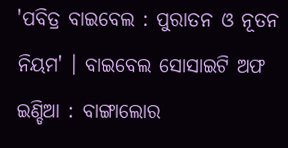'ପବିତ୍ର ବାଇବେଲ : ପୁରାତନ ଓ ନୂତନ ନିୟମ' । ବାଇବେଲ ସୋସାଇଟି ଅଫ ଇଣ୍ଡିଆ : ବାଙ୍ଗାଲୋର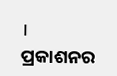। ପ୍ରକାଶନର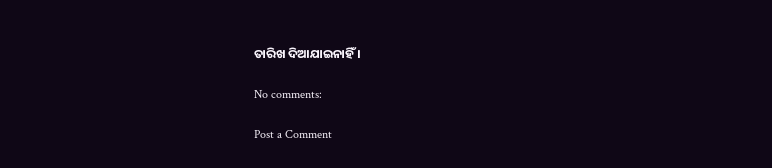ତାରିଖ ଦିଆଯାଇନାହିଁ ।

No comments:

Post a Comment